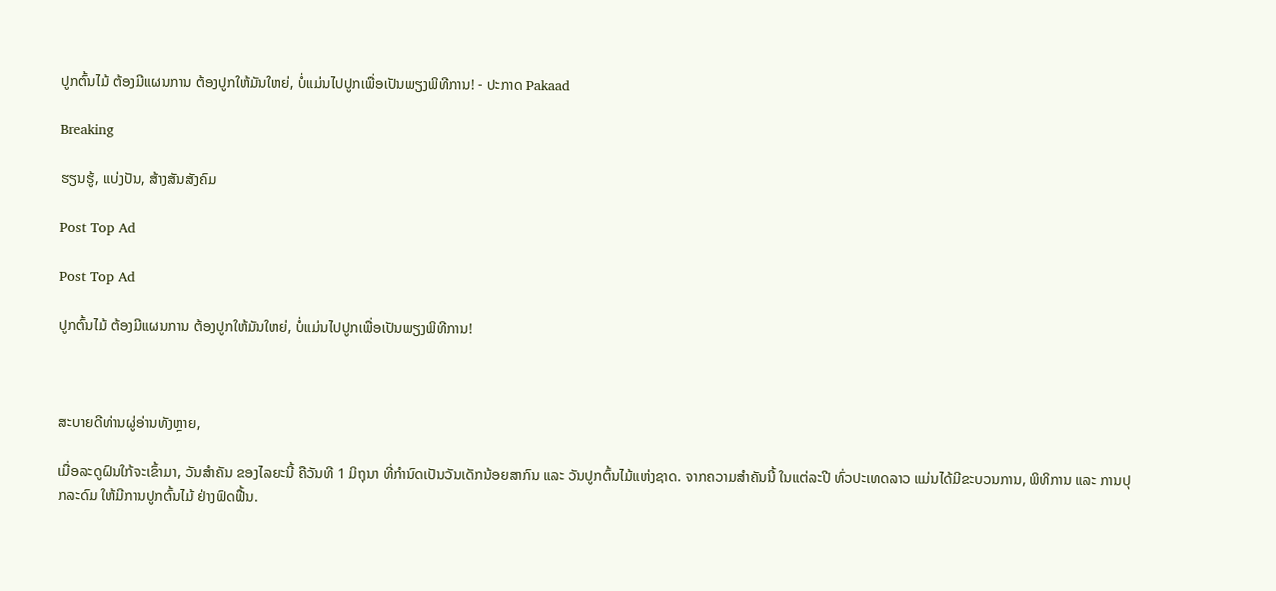ປູກຕົ້ນໄມ້ ຕ້ອງມີແຜນການ ຕ້ອງປູກໃຫ້ມັນໃຫຍ່, ບໍ່ແມ່ນໄປປູກເພື່ອເປັນພຽງພິທີການ! - ປະກາດ Pakaad

Breaking

ຮຽນຮູ້, ແບ່ງປັນ, ສ້າງສັນສັງຄົມ

Post Top Ad

Post Top Ad

ປູກຕົ້ນໄມ້ ຕ້ອງມີແຜນການ ຕ້ອງປູກໃຫ້ມັນໃຫຍ່, ບໍ່ແມ່ນໄປປູກເພື່ອເປັນພຽງພິທີການ!



ສະບາຍດີທ່ານຜູ່ອ່ານທັງຫຼາຍ,

ເມື່ອລະດູຝົນໃກ້ຈະເຂົ້າມາ, ວັນສໍາຄັນ ຂອງໄລຍະນີ້ ຄືວັນທີ 1 ມິຖຸນາ ທີ່ກໍານົດເປັນວັນເດັກນ້ອຍສາກົນ ແລະ ວັນປູກຕົ້ນໄມ້ແຫ່ງຊາດ. ຈາກຄວາມສໍາຄັນນີ້ ໃນແຕ່ລະປີ ທົ່ວປະເທດລາວ ແມ່ນໄດ້ມີຂະບວນການ, ພິທິການ ແລະ ການປຸກລະດົມ ໃຫ້ມີການປູກຕົ້ນໄມ້ ຢ່າງຟົດຟື້ນ.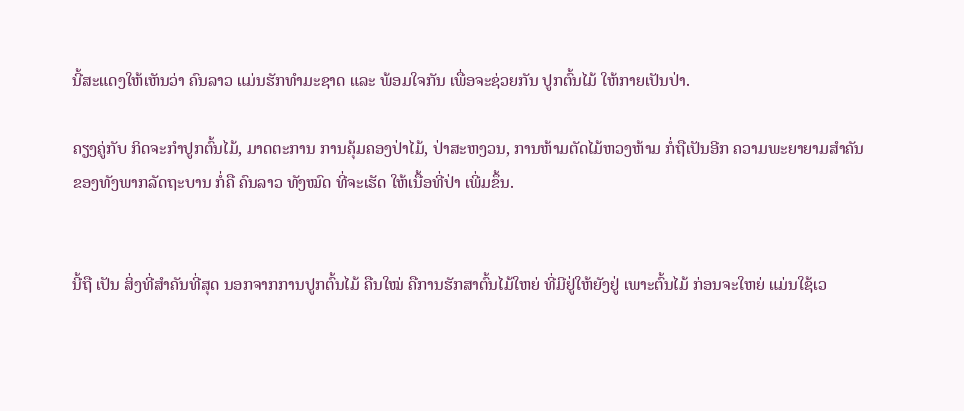ນີ້ສະແດງໃຫ້ເຫັນວ່າ ຄົນລາວ ແມ່ນຮັກທໍາມະຊາດ ແລະ ພ້ອມໃຈກັນ ເພື່ອຈະຊ່ວຍກັນ ປູກຕົ້ນໄມ້ ໃຫ້ກາຍເປັນປ່າ.

ຄຽງຄູ່ກັບ ກິດຈະກໍາປູກຕົ້ນໄມ້, ມາດຕະການ ການຄຸ້ມຄອງປ່າໄມ້, ປ່າສະຫງວນ, ການຫ້າມຕັດໄມ້ຫວງຫ້າມ ກໍ່ຖືເປັນອີກ ຄວາມພະຍາຍາມສໍາຄັນ ຂອງທັງພາກລັດຖະບານ ກໍ່ຄື ຄົນລາວ ທັງໝົດ ທີ່ຈະເຮັດ ໃຫ້ເນື້ອທີ່ປ່າ ເພີ່ມຂຶ້ນ.


ນີ້ຖື ເປັນ ສິ່ງທີ່ສຳຄັນທີ່ສຸດ ນອກຈາກການປູກຕົ້ນໄມ້ ຄືນໃໝ່ ຄືການຮັກສາຕົ້ນໄມ້ໃຫຍ່ ທີ່ມີຢູ່ໃຫ້ຍັງຢູ່ ເພາະຕົ້ນໄມ້ ກ່ອນຈະໃຫຍ່ ແມ່ນໃຊ້ເວ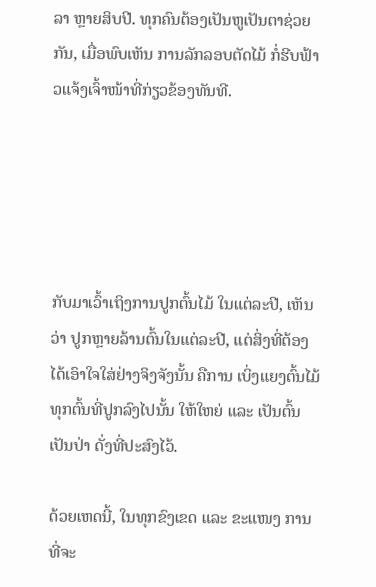ລາ ຫຼາຍສິບປີ. ທຸກຄົນຕ້ອງເປັນຫູເປັນຕາຊ່ວຍກັນ, ເມື່ອພົບເຫັນ ການລັກລອບຕັດໄມ້ ກໍ່ຮີບຟ້າວແຈ້ງເຈົ້າໜ້າທີ່ກ່ຽວຂ້ອງທັນທີ.





ກັບມາເວົ້າເຖິງການປູກຕົ້ນໄມ້ ໃນແຕ່ລະປີ, ເຫັນວ່າ ປູກຫຼາຍລ້ານຕົ້ນໃນແຕ່ລະປີ, ແຕ່ສິ່ງທີ່ຕ້ອງໄດ້ເອົາໃຈໃສ່ຢ່າງຈິງຈັງນັ້ນ ຄືການ ເບິ່ງແຍງຕົ້ນໄມ້ ທຸກຕົ້ນທີ່ປູກລົງໄປນັ້ນ ໃຫ້ໃຫຍ່ ແລະ ເປັນຕົ້ນເປັນປ່າ ດັ່ງທີ່ປະສົງໄວ້.

ດ້ວຍເຫດນີ້, ໃນທຸກຂົງເຂດ ແລະ ຂະແໜງ ການທີ່ຈະ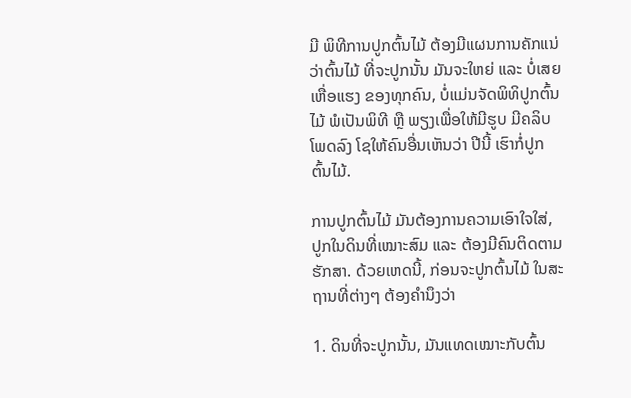ມີ ພິທີການປູກຕົ້ນໄມ້ ຕ້ອງມີແຜນການຄັກແນ່ ວ່າຕົ້ນໄມ້ ທີ່ຈະປູກນັ້ນ ມັນຈະໃຫຍ່ ແລະ ບໍ່ເສຍເຫື່ອແຮງ ຂອງທຸກຄົນ, ບໍ່ແມ່ນຈັດພິທິປູກຕົ້ນໄມ້ ພໍເປັນພິທີ ຫຼື ພຽງເພື່ອໃຫ້ມີຮູບ ມີຄລິບ ໂພດລົງ ໂຊໃຫ້ຄົນອື່ນເຫັນວ່າ ປີນີ້ ເຮົາກໍ່ປູກຕົ້ນໄມ້.

ການປູກຕົ້ນໄມ້ ມັນຕ້ອງການຄວາມເອົາໃຈໃສ່, ປູກໃນດິນທີ່ເໝາະສົມ ແລະ ຕ້ອງມີຄົນຕິດຕາມ ຮັກສາ. ດ້ວຍເຫດນີ້, ກ່ອນຈະປູກຕົ້ນໄມ້ ໃນສະຖານທີ່ຕ່າງໆ ຕ້ອງຄໍານຶງວ່າ

1. ດິນທີ່ຈະປູກນັ້ນ, ມັນແທດເໝາະກັບຕົ້ນ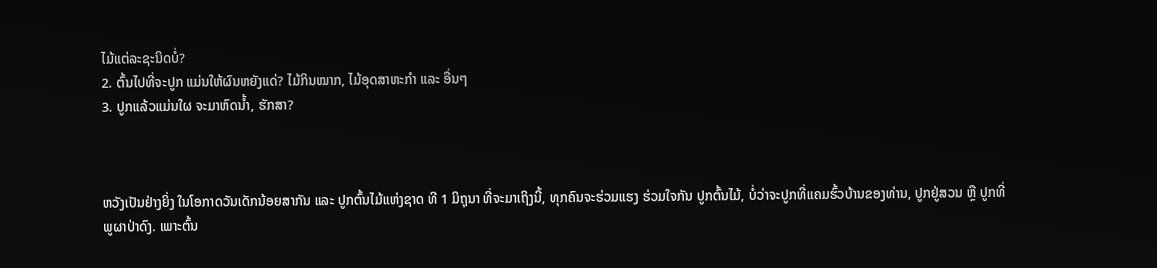ໄມ້ແຕ່ລະຊະນິດບໍ່?
2. ຕົ້ນໄປທີ່ຈະປູກ ແມ່ນໃຫ້ຜົນຫຍັງແດ່? ໄມ້ກິນໝາກ, ໄມ້ອຸດສາຫະກໍາ ແລະ ອື່ນໆ
3. ປູກແລ້ວແມ່ນໃຜ ຈະມາຫົດນໍ້າ, ຮັກສາ?



ຫວັງເປັນຢ່າງຍິ່ງ ໃນໂອກາດວັນເດັກນ້ອຍສາກັນ ແລະ ປູກຕົ້ນໄມ້ແຫ່ງຊາດ ທີ 1 ມິຖຸນາ ທີ່ຈະມາເຖິງນີ້, ທຸກຄົນຈະຮ່ວມແຮງ ຮ່ວມໃຈກັນ ປູກຕົ້ນໄມ້, ບໍ່ວ່າຈະປູກທີ່ແຄມຮົ້ວບ້ານຂອງທ່ານ, ປູກຢູ່ສວນ ຫຼື ປູກທີ່ພູຜາປ່າດົງ. ເພາະຕົ້ນ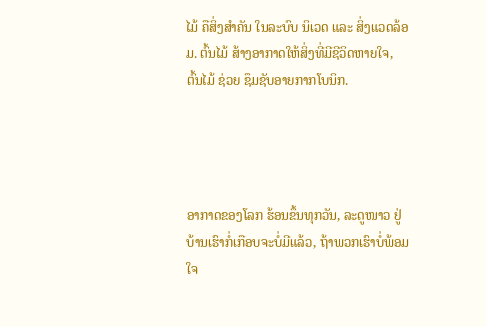ໄມ້ ຄືສິ່ງສໍາຄັນ ໃນລະບົບ ນິເວດ ແລະ ສິ່ງແວດລ້ອມ. ຕົ້ນໄມ້ ສ້າງອາກາດໃຫ້ສິ່ງທີ່ມີຊີວິດຫາຍໃຈ, ຕົ້ນໄມ້ ຊ່ວຍ ຊຶມຊັບອາຍກາກໂບນິກ.




ອາກາດຂອງໂລກ ຮ້ອນຂຶ້ນທຸກວັນ, ລະດູໜາວ ຢູ່ບ້ານເຮົາກໍ່ເກືອບຈະບໍ່ມີແລ້ວ, ຖ້າພວກເຮົາບໍ່ພ້ອມໃຈ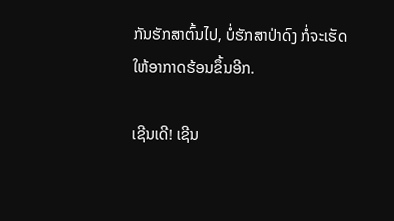ກັນຮັກສາຕົ້ນໄປ, ບໍ່ຮັກສາປ່າດົງ ກໍ່ຈະເຮັດໃຫ້ອາກາດຮ້ອນຂຶ້ນອີກ.

ເຊີນເດີ! ເຊີນ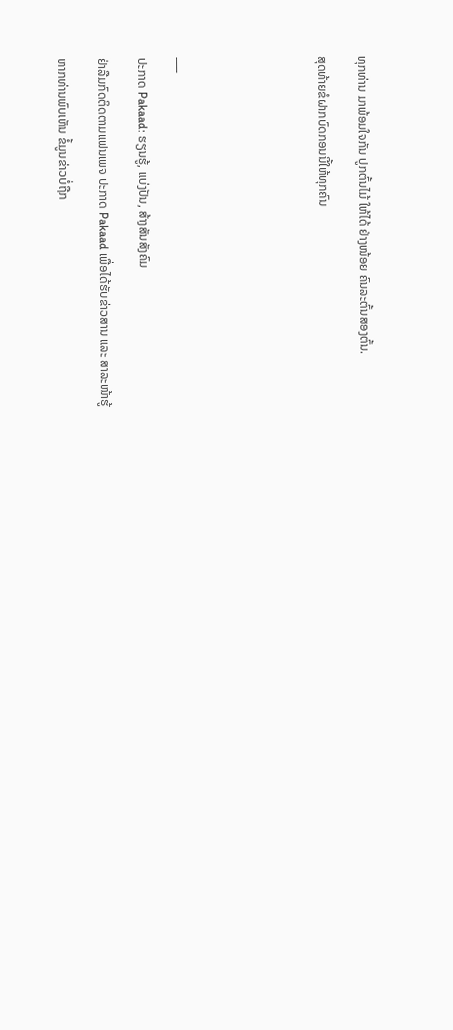ທຸກທ່ານ ມາພ້ອມໃຈກັນ ປູກຕົ້ນໄມ້ ໃຫ້ໄດ້ ຢ່າງໜ້ອຍ ຄົນລະຕົ້ນສອງຕົ້ນ.

ສຸດທ້າຍຂໍຝາກບົດກອນນີ້ໃຫ້ທຸກຄົນ






___

ປະກາດ Pakaad: ຮຽນຮູ້, ແບ່ງປັນ, ສ້າງສັນສັງຄົມ

ຢ່າລືມກົດຕິດຕາມແຟນເພຈ ປະກາດ Pakaad ເພື່ອໄດ້ຮັບຂ່າວສານ ແລະ ສາລະໜ້າຮູ້

ຫາກທ່ານພົບເຫັນ ຂໍ້ມູນຂ່າວບໍ່ຖືກ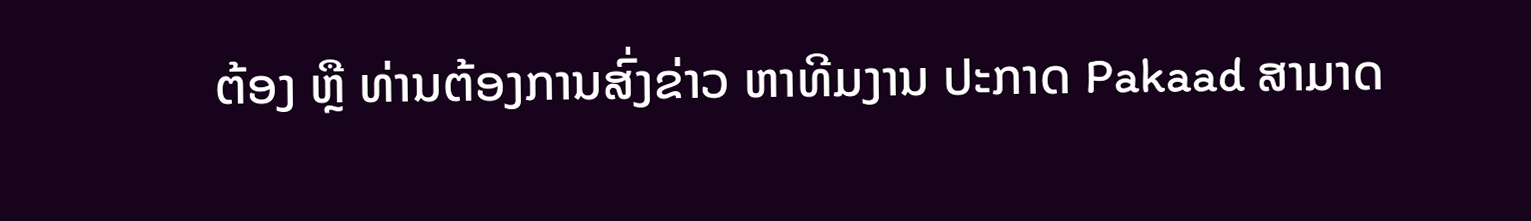ຕ້ອງ ຫຼື ທ່ານຕ້ອງການສົ່ງຂ່າວ ຫາທີມງານ ປະກາດ Pakaad ສາມາດ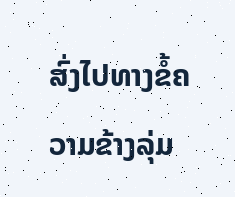ສົ່ງໄປທາງຂໍ້ຄວາມຂ້າງລຸ່ມ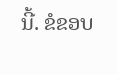ນີ້. ຂໍຂອບ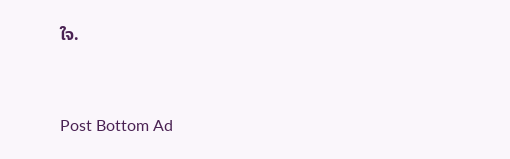ໃຈ.


Post Bottom Ad